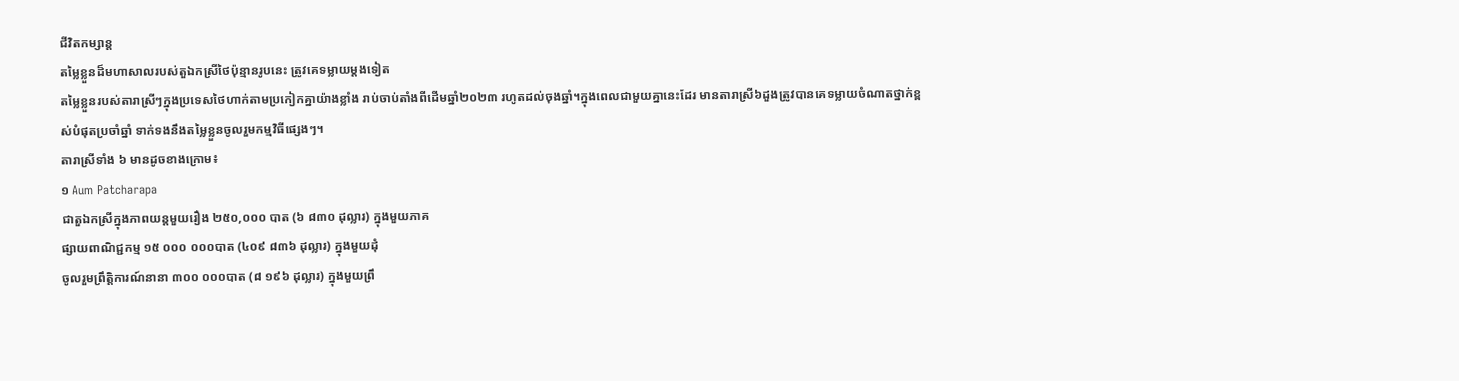ជីវិតកម្សាន្ដ
តម្លៃខ្លួនដ៏មហាសាលរបស់តួឯកស្រីថៃប៉ុន្មានរូបនេះ ត្រូវគេទម្លាយម្ដងទៀត
តម្លៃខ្លួនរបស់តារាស្រីៗក្នុងប្រទេសថៃហាក់តាមប្រកៀកគ្នាយ៉ាងខ្លាំង រាប់ចាប់តាំងពីដើមឆ្នាំ២០២៣ រហូតដល់ចុងឆ្នាំ។ក្នុងពេលជាមួយគ្នានេះដែរ មានតារាស្រី៦ដួងត្រូវបានគេទម្លាយចំណាតថ្នាក់ខ្ពស់បំផុតប្រចាំឆ្នាំ ទាក់ទងនឹងតម្លៃខ្លួនចូលរួមកម្មវិធីផ្សេងៗ។
តារាស្រីទាំង ៦ មានដូចខាងក្រោម៖
១ Aum Patcharapa
ជាតួឯកស្រីក្នុងភាពយន្តមួយរឿង ២៥០,០០០ បាត (៦ ៨៣០ ដុល្លារ) ក្នុងមួយភាគ
ផ្សាយពាណិជ្ជកម្ម ១៥ ០០០ ០០០បាត (៤០៩ ៨៣៦ ដុល្លារ) ក្នុងមួយដុំ
ចូលរួមព្រឹត្តិការណ៍នានា ៣០០ ០០០បាត (៨ ១៩៦ ដុល្លារ) ក្នុងមួយព្រឹ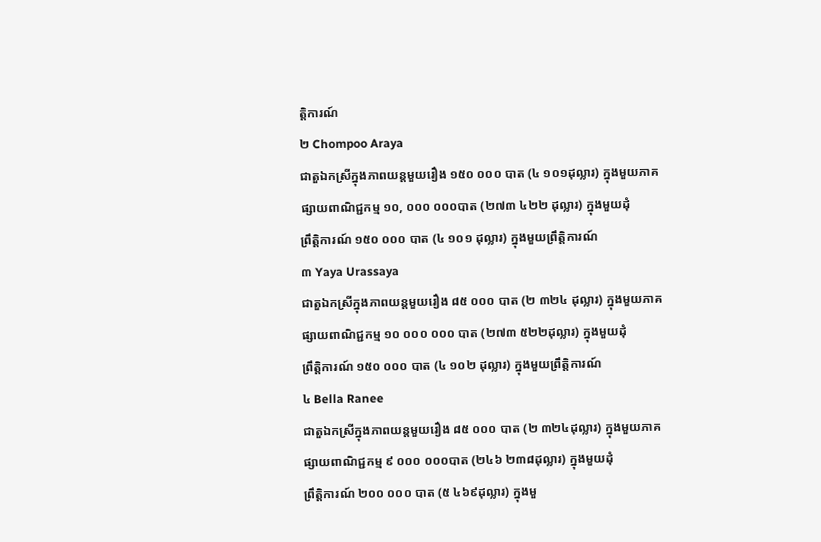ត្តិការណ៍
២ Chompoo Araya
ជាតួឯកស្រីក្នុងភាពយន្តមួយរឿង ១៥០ ០០០ បាត (៤ ១០១ដុល្លារ) ក្នុងមួយភាគ
ផ្សាយពាណិជ្ជកម្ម ១០, ០០០ ០០០បាត (២៧៣ ៤២២ ដុល្លារ) ក្នុងមួយដុំ
ព្រឹត្តិការណ៍ ១៥០ ០០០ បាត (៤ ១០១ ដុល្លារ) ក្នុងមួយព្រឹត្តិការណ៍
៣ Yaya Urassaya
ជាតួឯកស្រីក្នុងភាពយន្តមួយរឿង ៨៥ ០០០ បាត (២ ៣២៤ ដុល្លារ) ក្នុងមួយភាគ
ផ្សាយពាណិជ្ជកម្ម ១០ ០០០ ០០០ បាត (២៧៣ ៥២២ដុល្លារ) ក្នុងមួយដុំ
ព្រឹត្តិការណ៍ ១៥០ ០០០ បាត (៤ ១០២ ដុល្លារ) ក្នុងមួយព្រឹត្តិការណ៍
៤ Bella Ranee
ជាតួឯកស្រីក្នុងភាពយន្តមួយរឿង ៨៥ ០០០ បាត (២ ៣២៤ដុល្លារ) ក្នុងមួយភាគ
ផ្សាយពាណិជ្ជកម្ម ៩ ០០០ ០០០បាត (២៤៦ ២៣៨ដុល្លារ) ក្នុងមួយដុំ
ព្រឹត្តិការណ៍ ២០០ ០០០ បាត (៥ ៤៦៩ដុល្លារ) ក្នុងមួ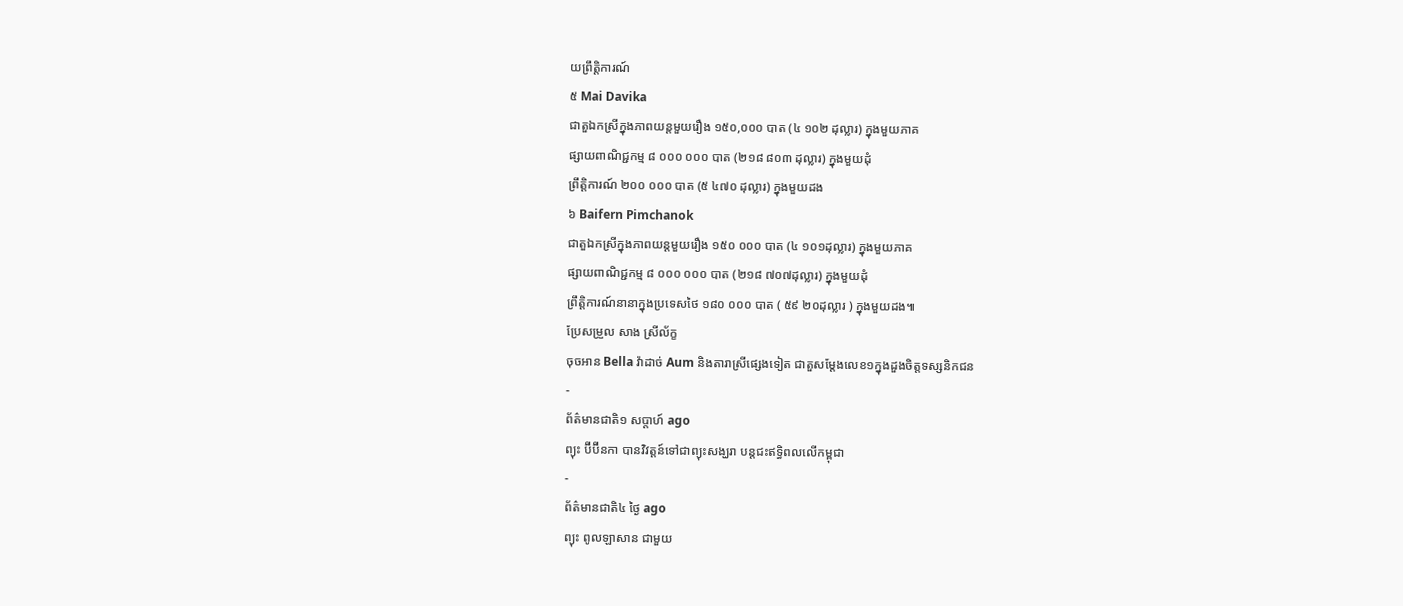យព្រឹត្តិការណ៍
៥ Mai Davika
ជាតួឯកស្រីក្នុងភាពយន្តមួយរឿង ១៥០,០០០ បាត (៤ ១០២ ដុល្លារ) ក្នុងមួយភាគ
ផ្សាយពាណិជ្ជកម្ម ៨ ០០០ ០០០ បាត (២១៨ ៨០៣ ដុល្លារ) ក្នុងមួយដុំ
ព្រឹត្តិការណ៍ ២០០ ០០០ បាត (៥ ៤៧០ ដុល្លារ) ក្នុងមួយដង
៦ Baifern Pimchanok
ជាតួឯកស្រីក្នុងភាពយន្តមួយរឿង ១៥០ ០០០ បាត (៤ ១០១ដុល្លារ) ក្នុងមួយភាគ
ផ្សាយពាណិជ្ជកម្ម ៨ ០០០ ០០០ បាត (២១៨ ៧០៧ដុល្លារ) ក្នុងមួយដុំ
ព្រឹត្តិការណ៍នានាក្នុងប្រទេសថៃ ១៨០ ០០០ បាត ( ៥៩ ២០ដុល្លារ ) ក្នុងមួយដង៕
ប្រែសម្រួល សាង ស្រីល័ក្ខ
ចុចអាន Bella វ៉ាដាច់ Aum និងតារាស្រីផ្សេងទៀត ជាតួសម្ដែងលេខ១ក្នុងដួងចិត្តទស្សនិកជន
-
ព័ត៌មានជាតិ១ សប្តាហ៍ ago
ព្យុះ ប៊ីប៊ីនកា បានវិវត្តន៍ទៅជាព្យុះសង្ឃរា បន្តជះឥទ្ធិពលលើកម្ពុជា
-
ព័ត៌មានជាតិ៤ ថ្ងៃ ago
ព្យុះ ពូលឡាសាន ជាមួយ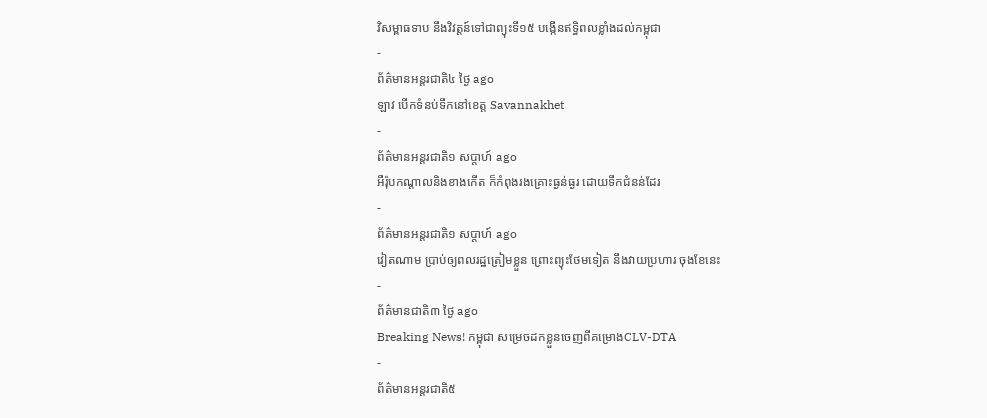វិសម្ពាធទាប នឹងវិវត្តន៍ទៅជាព្យុះទី១៥ បង្កើនឥទ្ធិពលខ្លាំងដល់កម្ពុជា
-
ព័ត៌មានអន្ដរជាតិ៤ ថ្ងៃ ago
ឡាវ បើកទំនប់ទឹកនៅខេត្ត Savannakhet
-
ព័ត៌មានអន្ដរជាតិ១ សប្តាហ៍ ago
អឺរ៉ុបកណ្តាលនិងខាងកើត ក៏កំពុងរងគ្រោះធ្ងន់ធ្ងរ ដោយទឹកជំនន់ដែរ
-
ព័ត៌មានអន្ដរជាតិ១ សប្តាហ៍ ago
វៀតណាម ប្រាប់ឲ្យពលរដ្ឋត្រៀមខ្លួន ព្រោះព្យុះថែមទៀត នឹងវាយប្រហារ ចុងខែនេះ
-
ព័ត៌មានជាតិ៣ ថ្ងៃ ago
Breaking News! កម្ពុជា សម្រេចដកខ្លួនចេញពីគម្រោងCLV-DTA
-
ព័ត៌មានអន្ដរជាតិ៥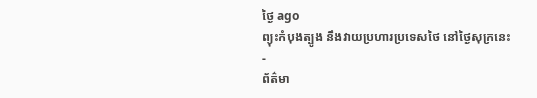ថ្ងៃ ago
ព្យុះកំបុងត្បូង នឹងវាយប្រហារប្រទេសថៃ នៅថ្ងៃសុក្រនេះ
-
ព័ត៌មា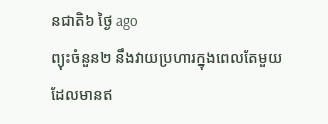នជាតិ៦ ថ្ងៃ ago
ព្យុះចំនួន២ នឹងវាយប្រហារក្នុងពេលតែមួយដែលមានឥ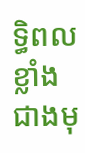ទ្ធិពលខ្លាំងជាងមុ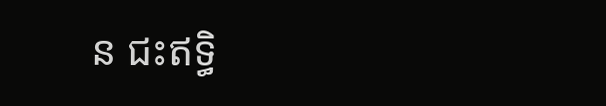ន ជះឥទ្ធិ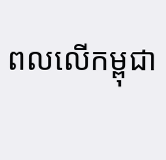ពលលើកម្ពុជា